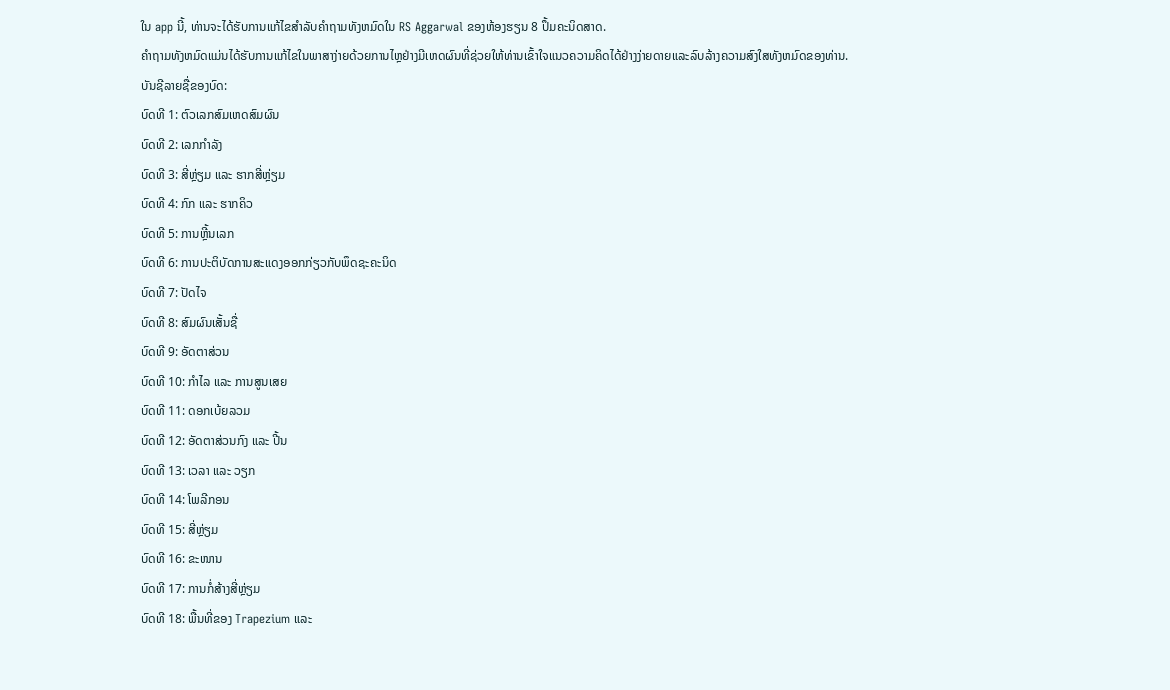ໃນ app ນີ້, ທ່ານຈະໄດ້ຮັບການແກ້ໄຂສໍາລັບຄໍາຖາມທັງຫມົດໃນ RS Aggarwal ຂອງຫ້ອງຮຽນ 8 ປຶ້ມຄະນິດສາດ.
ຄໍາຖາມທັງຫມົດແມ່ນໄດ້ຮັບການແກ້ໄຂໃນພາສາງ່າຍດ້ວຍການໄຫຼຢ່າງມີເຫດຜົນທີ່ຊ່ວຍໃຫ້ທ່ານເຂົ້າໃຈແນວຄວາມຄິດໄດ້ຢ່າງງ່າຍດາຍແລະລົບລ້າງຄວາມສົງໃສທັງຫມົດຂອງທ່ານ.
ບັນຊີລາຍຊື່ຂອງບົດ:
ບົດທີ 1: ຕົວເລກສົມເຫດສົມຜົນ
ບົດທີ 2: ເລກກຳລັງ
ບົດທີ 3: ສີ່ຫຼ່ຽມ ແລະ ຮາກສີ່ຫຼ່ຽມ
ບົດທີ 4: ກົກ ແລະ ຮາກຄິວ
ບົດທີ 5: ການຫຼີ້ນເລກ
ບົດທີ 6: ການປະຕິບັດການສະແດງອອກກ່ຽວກັບພຶດຊະຄະນິດ
ບົດທີ 7: ປັດໄຈ
ບົດທີ 8: ສົມຜົນເສັ້ນຊື່
ບົດທີ 9: ອັດຕາສ່ວນ
ບົດທີ 10: ກໍາໄລ ແລະ ການສູນເສຍ
ບົດທີ 11: ດອກເບ້ຍລວມ
ບົດທີ 12: ອັດຕາສ່ວນກົງ ແລະ ປີ້ນ
ບົດທີ 13: ເວລາ ແລະ ວຽກ
ບົດທີ 14: ໂພລີກອນ
ບົດທີ 15: ສີ່ຫຼ່ຽມ
ບົດທີ 16: ຂະໜານ
ບົດທີ 17: ການກໍ່ສ້າງສີ່ຫຼ່ຽມ
ບົດທີ 18: ພື້ນທີ່ຂອງ Trapezium ແລະ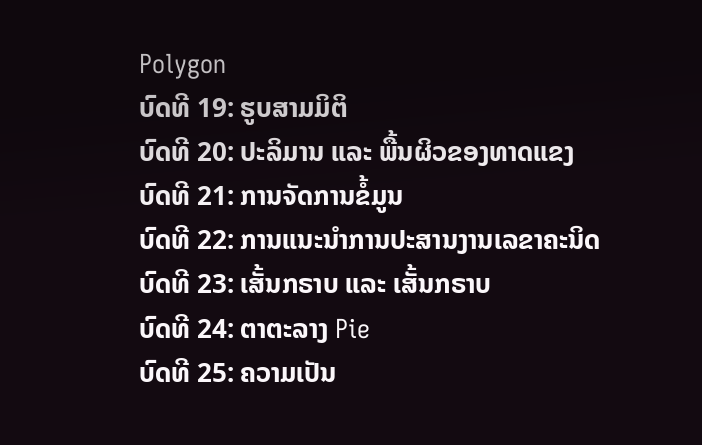Polygon
ບົດທີ 19: ຮູບສາມມິຕິ
ບົດທີ 20: ປະລິມານ ແລະ ພື້ນຜິວຂອງທາດແຂງ
ບົດທີ 21: ການຈັດການຂໍ້ມູນ
ບົດທີ 22: ການແນະນໍາການປະສານງານເລຂາຄະນິດ
ບົດທີ 23: ເສັ້ນກຣາບ ແລະ ເສັ້ນກຣາບ
ບົດທີ 24: ຕາຕະລາງ Pie
ບົດທີ 25: ຄວາມເປັນ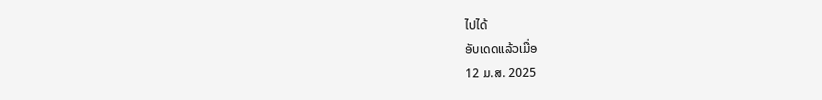ໄປໄດ້
ອັບເດດແລ້ວເມື່ອ
12 ມ.ສ. 2025